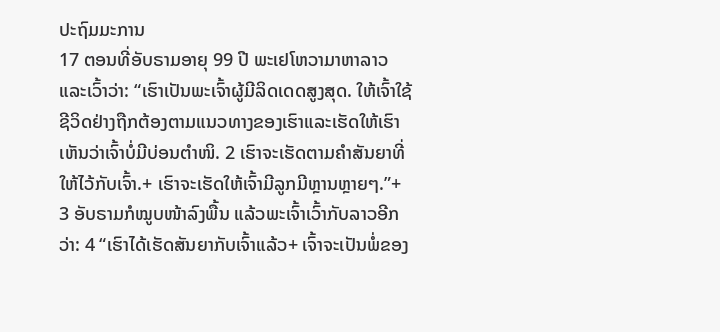ປະຖົມມະການ
17 ຕອນທີ່ອັບຣາມອາຍຸ 99 ປີ ພະເຢໂຫວາມາຫາລາວແລະເວົ້າວ່າ: “ເຮົາເປັນພະເຈົ້າຜູ້ມີລິດເດດສູງສຸດ. ໃຫ້ເຈົ້າໃຊ້ຊີວິດຢ່າງຖືກຕ້ອງຕາມແນວທາງຂອງເຮົາແລະເຮັດໃຫ້ເຮົາເຫັນວ່າເຈົ້າບໍ່ມີບ່ອນຕຳໜິ. 2 ເຮົາຈະເຮັດຕາມຄຳສັນຍາທີ່ໃຫ້ໄວ້ກັບເຈົ້າ.+ ເຮົາຈະເຮັດໃຫ້ເຈົ້າມີລູກມີຫຼານຫຼາຍໆ.”+
3 ອັບຣາມກໍໝູບໜ້າລົງພື້ນ ແລ້ວພະເຈົ້າເວົ້າກັບລາວອີກວ່າ: 4 “ເຮົາໄດ້ເຮັດສັນຍາກັບເຈົ້າແລ້ວ+ ເຈົ້າຈະເປັນພໍ່ຂອງ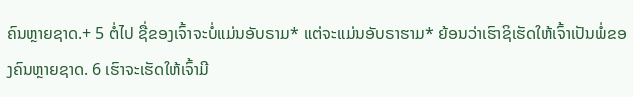ຄົນຫຼາຍຊາດ.+ 5 ຕໍ່ໄປ ຊື່ຂອງເຈົ້າຈະບໍ່ແມ່ນອັບຣາມ* ແຕ່ຈະແມ່ນອັບຣາຮາມ* ຍ້ອນວ່າເຮົາຊິເຮັດໃຫ້ເຈົ້າເປັນພໍ່ຂອງຄົນຫຼາຍຊາດ. 6 ເຮົາຈະເຮັດໃຫ້ເຈົ້າມີ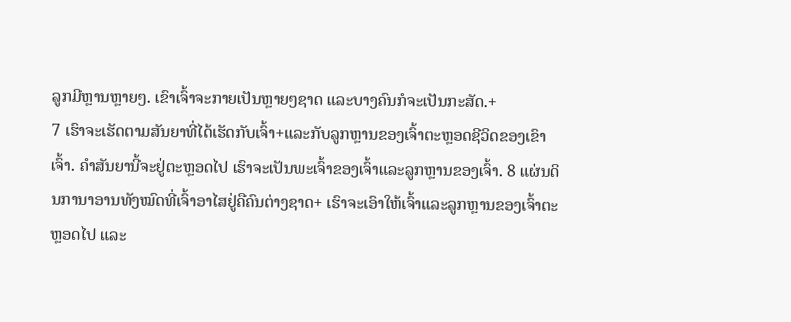ລູກມີຫຼານຫຼາຍໆ. ເຂົາເຈົ້າຈະກາຍເປັນຫຼາຍໆຊາດ ແລະບາງຄົນກໍຈະເປັນກະສັດ.+
7 ເຮົາຈະເຮັດຕາມສັນຍາທີ່ໄດ້ເຮັດກັບເຈົ້າ+ແລະກັບລູກຫຼານຂອງເຈົ້າຕະຫຼອດຊີວິດຂອງເຂົາເຈົ້າ. ຄຳສັນຍານີ້ຈະຢູ່ຕະຫຼອດໄປ ເຮົາຈະເປັນພະເຈົ້າຂອງເຈົ້າແລະລູກຫຼານຂອງເຈົ້າ. 8 ແຜ່ນດິນການາອານທັງໝົດທີ່ເຈົ້າອາໄສຢູ່ຄືຄົນຕ່າງຊາດ+ ເຮົາຈະເອົາໃຫ້ເຈົ້າແລະລູກຫຼານຂອງເຈົ້າຕະຫຼອດໄປ ແລະ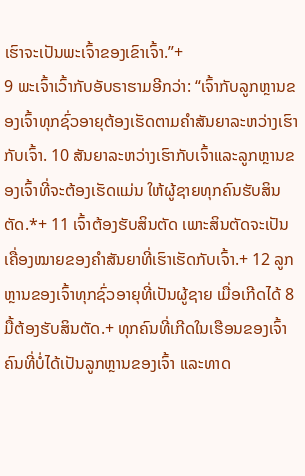ເຮົາຈະເປັນພະເຈົ້າຂອງເຂົາເຈົ້າ.”+
9 ພະເຈົ້າເວົ້າກັບອັບຣາຮາມອີກວ່າ: “ເຈົ້າກັບລູກຫຼານຂອງເຈົ້າທຸກຊົ່ວອາຍຸຕ້ອງເຮັດຕາມຄຳສັນຍາລະຫວ່າງເຮົາກັບເຈົ້າ. 10 ສັນຍາລະຫວ່າງເຮົາກັບເຈົ້າແລະລູກຫຼານຂອງເຈົ້າທີ່ຈະຕ້ອງເຮັດແມ່ນ ໃຫ້ຜູ້ຊາຍທຸກຄົນຮັບສິນຕັດ.*+ 11 ເຈົ້າຕ້ອງຮັບສິນຕັດ ເພາະສິນຕັດຈະເປັນເຄື່ອງໝາຍຂອງຄຳສັນຍາທີ່ເຮົາເຮັດກັບເຈົ້າ.+ 12 ລູກຫຼານຂອງເຈົ້າທຸກຊົ່ວອາຍຸທີ່ເປັນຜູ້ຊາຍ ເມື່ອເກີດໄດ້ 8 ມື້ຕ້ອງຮັບສິນຕັດ.+ ທຸກຄົນທີ່ເກີດໃນເຮືອນຂອງເຈົ້າ ຄົນທີ່ບໍ່ໄດ້ເປັນລູກຫຼານຂອງເຈົ້າ ແລະທາດ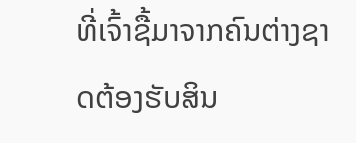ທີ່ເຈົ້າຊື້ມາຈາກຄົນຕ່າງຊາດຕ້ອງຮັບສິນ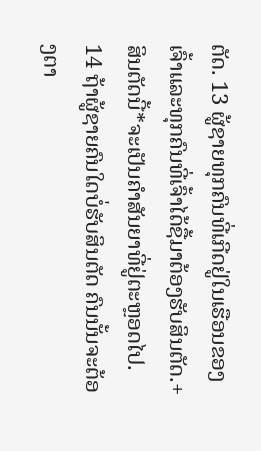ຕັດ. 13 ຜູ້ຊາຍທຸກຄົນທີ່ເກີດຢູ່ໃນເຮືອນຂອງເຈົ້າແລະທຸກຄົນທີ່ເຈົ້າໄດ້ຊື້ມາຕ້ອງຮັບສິນຕັດ.+ ສິນຕັດນີ້*ຈະເປັນຄຳສັນຍາທີ່ຢູ່ຕະຫຼອດໄປ. 14 ຖ້າຜູ້ຊາຍຄົນໃດບໍ່ຮັບສິນຕັດ ຄົນນັ້ນຈະຕ້ອງຕາ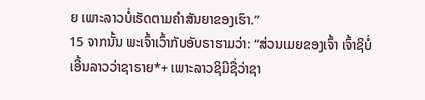ຍ ເພາະລາວບໍ່ເຮັດຕາມຄຳສັນຍາຂອງເຮົາ.”
15 ຈາກນັ້ນ ພະເຈົ້າເວົ້າກັບອັບຣາຮາມວ່າ: “ສ່ວນເມຍຂອງເຈົ້າ ເຈົ້າຊິບໍ່ເອີ້ນລາວວ່າຊາຣາຍ*+ ເພາະລາວຊິມີຊື່ວ່າຊາ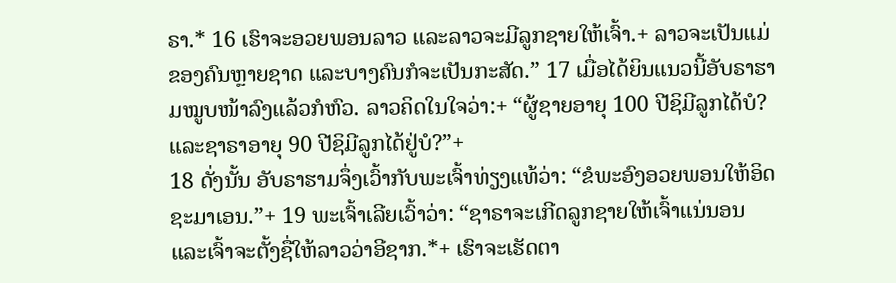ຣາ.* 16 ເຮົາຈະອວຍພອນລາວ ແລະລາວຈະມີລູກຊາຍໃຫ້ເຈົ້າ.+ ລາວຈະເປັນແມ່ຂອງຄົນຫຼາຍຊາດ ແລະບາງຄົນກໍຈະເປັນກະສັດ.” 17 ເມື່ອໄດ້ຍິນແນວນີ້ອັບຣາຮາມໝູບໜ້າລົງແລ້ວກໍຫົວ. ລາວຄິດໃນໃຈວ່າ:+ “ຜູ້ຊາຍອາຍຸ 100 ປີຊິມີລູກໄດ້ບໍ? ແລະຊາຣາອາຍຸ 90 ປີຊິມີລູກໄດ້ຢູ່ບໍ?”+
18 ດັ່ງນັ້ນ ອັບຣາຮາມຈຶ່ງເວົ້າກັບພະເຈົ້າທ່ຽງແທ້ວ່າ: “ຂໍພະອົງອວຍພອນໃຫ້ອິດຊະມາເອນ.”+ 19 ພະເຈົ້າເລີຍເວົ້າວ່າ: “ຊາຣາຈະເກີດລູກຊາຍໃຫ້ເຈົ້າແນ່ນອນ ແລະເຈົ້າຈະຕັ້ງຊື່ໃຫ້ລາວວ່າອີຊາກ.*+ ເຮົາຈະເຮັດຕາ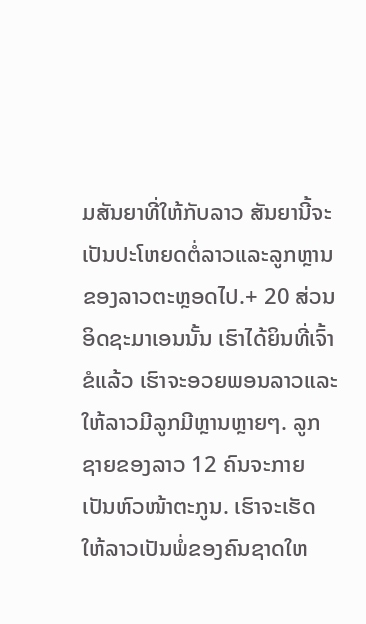ມສັນຍາທີ່ໃຫ້ກັບລາວ ສັນຍານີ້ຈະເປັນປະໂຫຍດຕໍ່ລາວແລະລູກຫຼານຂອງລາວຕະຫຼອດໄປ.+ 20 ສ່ວນອິດຊະມາເອນນັ້ນ ເຮົາໄດ້ຍິນທີ່ເຈົ້າຂໍແລ້ວ ເຮົາຈະອວຍພອນລາວແລະໃຫ້ລາວມີລູກມີຫຼານຫຼາຍໆ. ລູກຊາຍຂອງລາວ 12 ຄົນຈະກາຍເປັນຫົວໜ້າຕະກູນ. ເຮົາຈະເຮັດໃຫ້ລາວເປັນພໍ່ຂອງຄົນຊາດໃຫ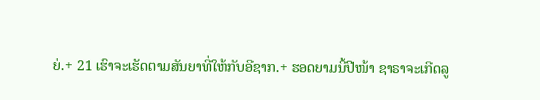ຍ່.+ 21 ເຮົາຈະເຮັດຕາມສັນຍາທີ່ໃຫ້ກັບອີຊາກ.+ ຮອດຍາມນີ້ປີໜ້າ ຊາຣາຈະເກີດລູ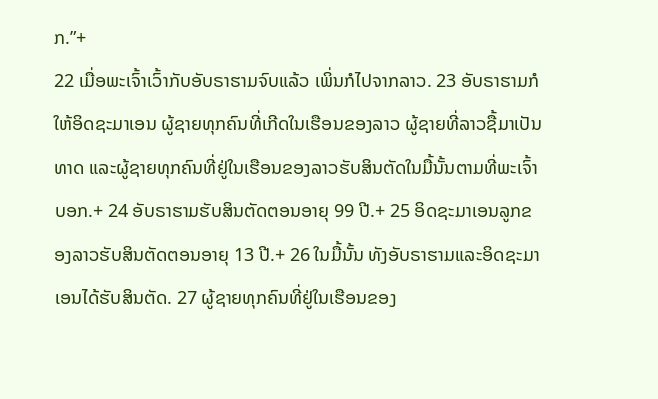ກ.”+
22 ເມື່ອພະເຈົ້າເວົ້າກັບອັບຣາຮາມຈົບແລ້ວ ເພິ່ນກໍໄປຈາກລາວ. 23 ອັບຣາຮາມກໍໃຫ້ອິດຊະມາເອນ ຜູ້ຊາຍທຸກຄົນທີ່ເກີດໃນເຮືອນຂອງລາວ ຜູ້ຊາຍທີ່ລາວຊື້ມາເປັນທາດ ແລະຜູ້ຊາຍທຸກຄົນທີ່ຢູ່ໃນເຮືອນຂອງລາວຮັບສິນຕັດໃນມື້ນັ້ນຕາມທີ່ພະເຈົ້າບອກ.+ 24 ອັບຣາຮາມຮັບສິນຕັດຕອນອາຍຸ 99 ປີ.+ 25 ອິດຊະມາເອນລູກຂອງລາວຮັບສິນຕັດຕອນອາຍຸ 13 ປີ.+ 26 ໃນມື້ນັ້ນ ທັງອັບຣາຮາມແລະອິດຊະມາເອນໄດ້ຮັບສິນຕັດ. 27 ຜູ້ຊາຍທຸກຄົນທີ່ຢູ່ໃນເຮືອນຂອງ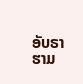ອັບຣາຮາມ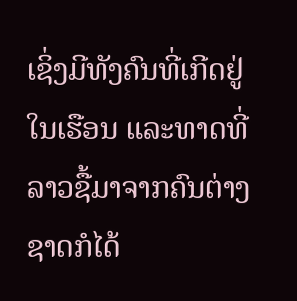ເຊິ່ງມີທັງຄົນທີ່ເກີດຢູ່ໃນເຮືອນ ແລະທາດທີ່ລາວຊື້ມາຈາກຄົນຕ່າງຊາດກໍໄດ້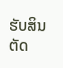ຮັບສິນຕັດ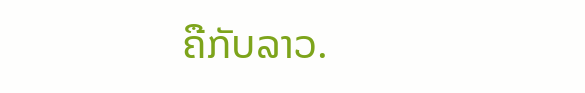ຄືກັບລາວ.